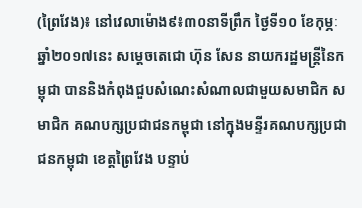(ព្រៃវែង)៖ នៅវេលាម៉ោង៩៖៣០នាទីព្រឹក ថ្ងៃទី១០ ខែកុម្ភៈ ឆ្នាំ២០១៧នេះ សម្តេចតេជោ ហ៊ុន សែន នាយករដ្ឋមន្រ្តីនៃកម្ពុជា បាននិងកំពុងជួបសំណេះសំណាលជាមួយសមាជិក សមាជិក គណបក្សប្រជាជនកម្ពុជា នៅក្នុងមន្ទីរគណបក្សប្រជាជនកម្ពុជា ខេត្តព្រៃវែង បន្ទាប់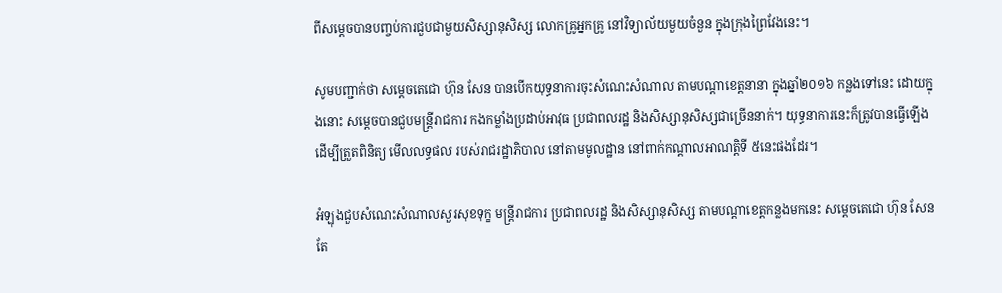ពីសម្តេចបានបញ្ចប់ការជួបជាមួយសិស្សានុសិស្ស លោកគ្រូអ្នកគ្រូ នៅវិទ្យាល័យមួយចំនួន ក្នុងក្រុងព្រៃវែងនេះ។

សូមបញ្ជាក់ថា សម្តេចតេជោ ហ៊ុន សែន បានបើកយុទ្ធនាការចុះសំណេះសំណាល តាមបណ្តាខេត្តនានា ក្នុងឆ្នាំ២០១៦ កន្លងទៅនេះ ដោយក្នុងនោះ សម្តេចបានជួបមន្រ្តីរាជការ កងកម្លាំងប្រដាប់អាវុធ ប្រជាពលរដ្ឋ និងសិស្សានុសិស្សជាច្រើននាក់។ យុទ្ធនាការនេះក៏ត្រូវបានធ្វើឡើងដើម្បីត្រួតពិនិត្យ មើលលទ្ធផល របស់រាជរដ្ឋាភិបាល នៅតាមមូលដ្ឋាន នៅពាក់កណ្តាលអាណត្តិទី ៥នេះផងដែរ។

អំឡុងជួបសំណេះសំណាលសួរសុខទុក្ខ មន្រ្តីរាជការ ប្រជាពលរដ្ឋ និងសិស្សានុសិស្ស តាមបណ្តាខេត្តកន្លងមកនេះ សម្តេចតេជោ ហ៊ុន សែន តែ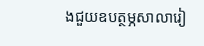ងជួយឧបត្ថម្ភសាលារៀ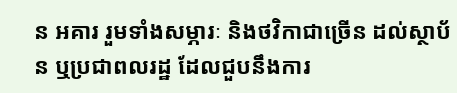ន អគារ រួមទាំងសម្ភារៈ និងថវិកាជាច្រើន ដល់ស្ថាប័ន ឬប្រជាពលរដ្ឋ ដែលជួបនឹងការ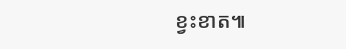ខ្វះខាត៕